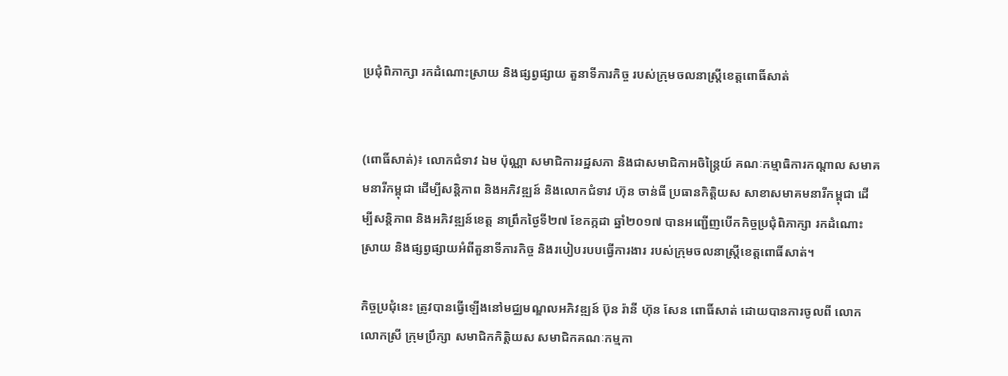ប្រជុំពិភាក្សា រកដំណោះស្រាយ និងផ្សព្វផ្សាយ តួនាទីភារកិច្ច របស់ក្រុមចលនាស្ត្រីខេត្តពោធិ៍សាត់


(ពោធិ៍សាត់)៖ លោកជំទាវ ឯម ប៉ុណ្ណា សមាជិការរដ្ឋសភា និងជាសមាជិកាអចិន្ត្រៃយ៍ គណៈកម្មាធិការកណ្តាល សមាគមនារីកម្ពុជា ដើម្បីសន្តិភាព និងអភិវឌ្ឍន៍ និងលោកជំទាវ ហ៊ុន ចាន់ធី ប្រធានកិត្តិយស សាខាសមាគមនារីកម្ពុជា ដើម្បីសន្តិភាព និងអភិវឌ្ឍន៍ខេត្ត នាព្រឹកថ្ងៃទី២៧ ខែកក្កដា ឆ្នាំ២០១៧ បានអញ្ជើញបើកកិច្ចប្រជុំពិភាក្សា រកដំណោះស្រាយ និងផ្សព្វផ្សាយអំពីតួនាទីភារកិច្ច និងរបៀបរបបធ្វើការងារ របស់ក្រុមចលនាស្រ្តីខេត្តពោធិ៍សាត់។

កិច្ចប្រជុំនេះ ត្រូវបានធ្វើឡើងនៅមជ្ឈមណ្ឌលអភិវឌ្ឍន៍ ប៊ុន រ៉ានី ហ៊ុន សែន ពោធិ៍សាត់ ដោយបានការចូលពី លោក លោកស្រី ក្រុមប្រឹក្សា សមាជិកកិត្តិយស សមាជិកគណៈកម្មកា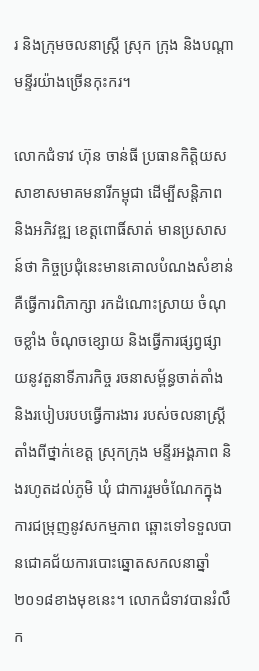រ និងក្រុមចលនាស្ត្រី ស្រុក ក្រុង និងបណ្តាមន្ទីរយ៉ាងច្រើនកុះករ។

លោកជំទាវ ហ៊ុន ចាន់ធី ប្រធានកិត្តិយស សាខាសមាគមនារីកម្ពុជា ដើម្បីសន្តិភាព និងអភិវឌ្ឍ ខេត្តពោធិ៍សាត់ មានប្រសាសន៍ថា កិច្ចប្រជុំនេះមានគោលបំណងសំខាន់ គឺធ្វើការពិភាក្សា រកដំណោះស្រាយ ចំណុចខ្លាំង ចំណុចខ្សោយ និងធ្វើការផ្សព្វផ្សាយនូវតួនាទីភារកិច្ច រចនាសម្ព័ន្ធចាត់តាំង និងរបៀបរបបធ្វើការងារ របស់ចលនាស្ត្រី តាំងពីថ្នាក់ខេត្ត ស្រុកក្រុង មន្ទីរអង្គភាព និងរហូតដល់ភូមិ ឃុំ ជាការរួមចំណែកក្នុងការជម្រុញនូវសកម្មភាព ឆ្ពោះទៅទទួលបានជោគជ័យការបោះឆ្នោតសកលនាឆ្នាំ២០១៨ខាងមុខនេះ។ លោកជំទាវបានរំលឹក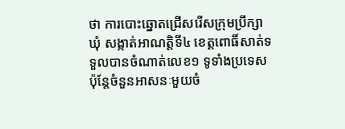ថា ការបោះឆ្នោតជ្រើសរើសក្រុមប្រឹក្សាឃុំ សង្កាត់អាណត្តិទី៤ ខេត្តពោធិ៍សាត់ទទួលបានចំណាត់លេខ១ ទូទាំងប្រទេស ប៉ុន្តែចំនួនអាសនៈមួយចំ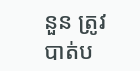នួន ត្រូវបាត់ប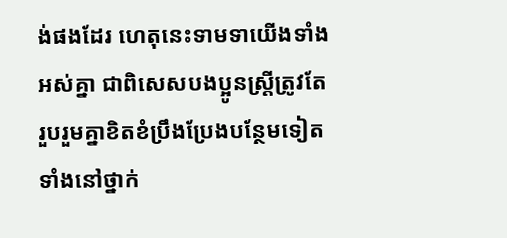ង់ផងដែរ ហេតុនេះទាមទាយើងទាំងអស់គ្នា ជាពិសេសបងប្អូនស្ត្រីត្រូវតែរួបរួមគ្នាខិតខំប្រឹងប្រែងបន្ថែមទៀត ទាំងនៅថ្នាក់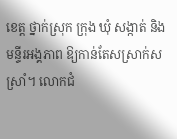ខេត្ត ថ្នាក់ស្រុក ក្រុង ឃុំ សង្កាត់ និងមន្ទីរអង្គភាព ឱ្យកាន់តែសស្រាក់សស្រាំ។ លោកជំ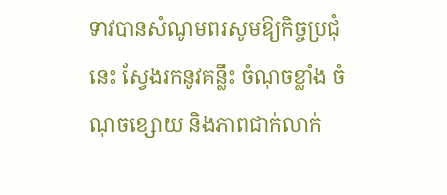ទាវបានសំណូមពរសូមឱ្យកិច្ចប្រជុំនេះ ស្វែងរកនូវគន្លឹះ ចំណុចខ្លាំង ចំណុចខ្សោយ និងភាពជាក់លាក់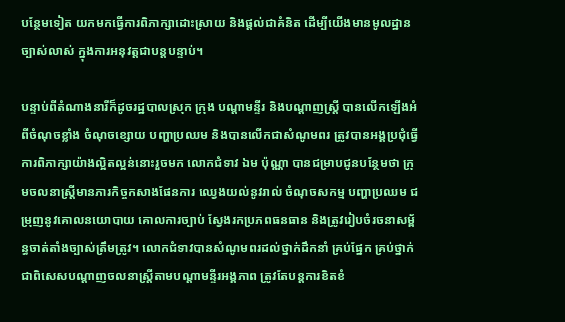បន្ថែមទៀត យកមកធ្វើការពិភាក្សាដោះស្រាយ និងផ្តល់ជាគំនិត ដើម្បីយើងមានមូលដ្ឋានច្បាស់លាស់ ក្នុងការអនុវត្តជាបន្តបន្ទាប់។

បន្ទាប់ពីតំណាងនារីក៏ដូចរដ្ឋបាលស្រុក ក្រុង បណ្តាមន្ទីរ និងបណ្តាញស្រ្តី បានលើកឡើងអំពីចំណុចខ្លាំង ចំណុចខ្សោយ បញ្ហាប្រឈម និងបានលើកជាសំណូមពរ ត្រូវបានអង្គប្រជុំធ្វើការពិភាក្សាយ៉ាងល្អិតល្អន់នោះរួចមក លោកជំទាវ ឯម ប៉ុណ្ណា បានជម្រាបជូនបន្ថែមថា ក្រុមចលនាស្ត្រីមានភារកិច្ចកសាងផែនការ ឈ្វេងយល់នូវរាល់ ចំណុចសកម្ម បញ្ហាប្រឈម ជម្រុញនូវគោលនយោបាយ គោលការច្បាប់ ស្វែងរកប្រភពធនធាន និងត្រូវរៀបចំរចនាសម្ព័ន្ធចាត់តាំងច្បាស់ត្រឹមត្រូវ។ លោកជំទាវបានសំណូមពរដល់ថ្នាក់ដឹកនាំ គ្រប់ផ្នែក គ្រប់ថ្នាក់ជាពិសេសបណ្តាញចលនាស្ត្រីតាមបណ្តាមន្ទីរអង្គភាព ត្រូវតែបន្តការខិតខំ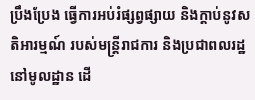ប្រឹងប្រែង ធ្វើការអប់រំផ្សព្វផ្សាយ និងក្តាប់នូវសតិអារម្មណ៍ របស់មន្ត្រីរាជការ និងប្រជាពលរដ្ឋនៅមូលដ្ឋាន ដើ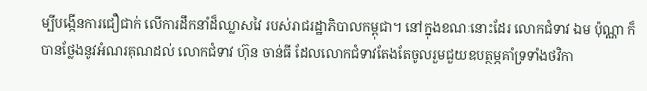ម្បីបង្កើនការជឿជាក់ លើការដឹកនាំដ៏ឈ្លាសវៃ របស់រាជរដ្ឋាភិបាលកម្ពុជា។ នៅក្នុងខណៈនោះដែរ លោកជំទាវ ឯម ប៉ុណ្ណា ក៏បានថ្លែងនូវអំណរគុណដល់ លោកជំទាវ ហ៊ុន ចាន់ធី ដែលលោកជំទាវតែងតែចូលរួមជួយឧបត្ថម្ភគាំទ្រទាំងថវិកា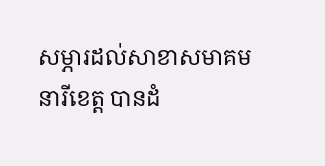សម្ភារដល់សាខាសមាគមនារីខេត្ត បានដំ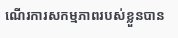ណើរការសកម្មភាពរបស់ខ្លួនបាន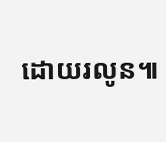ដោយរលូន៕